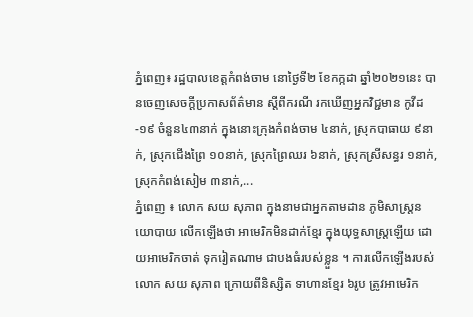ភ្នំពេញ៖ រដ្ឋបាលខេត្តកំពង់ចាម នោថ្ងៃទី២ ខែកក្កដា ឆ្នាំ២០២១នេះ បានចេញសេចក្ដីប្រកាសព័ត៌មាន ស្ដីពីករណី រកឃើញអ្នកវិជ្ជមាន កូវីដ-១៩ ចំនួន៤៣នាក់ ក្នុងនោះក្រុងកំពង់ចាម ៤នាក់, ស្រុកបាធាយ ៩នាក់, ស្រុកជើងព្រៃ ១០នាក់, ស្រុកព្រៃឈរ ៦នាក់, ស្រុកស្រីសន្ធរ ១នាក់, ស្រុកកំពង់សៀម ៣នាក់,...
ភ្នំពេញ ៖ លោក សយ សុភាព ក្នុងនាមជាអ្នកតាមដាន ភូមិសាស្ដ្រនយោបាយ លើកឡើងថា អាមេរិកមិនដាក់ខ្មែរ ក្នុងយុទ្ធសាស្ដ្រឡើយ ដោយអាមេរិកចាត់ ទុករៀតណាម ជាបងធំរបស់ខ្លួន ។ ការលើកឡើងរបស់ លោក សយ សុភាព ក្រោយពីនិស្សិត ទាហានខ្មែរ ៦រូប ត្រូវអាមេរិក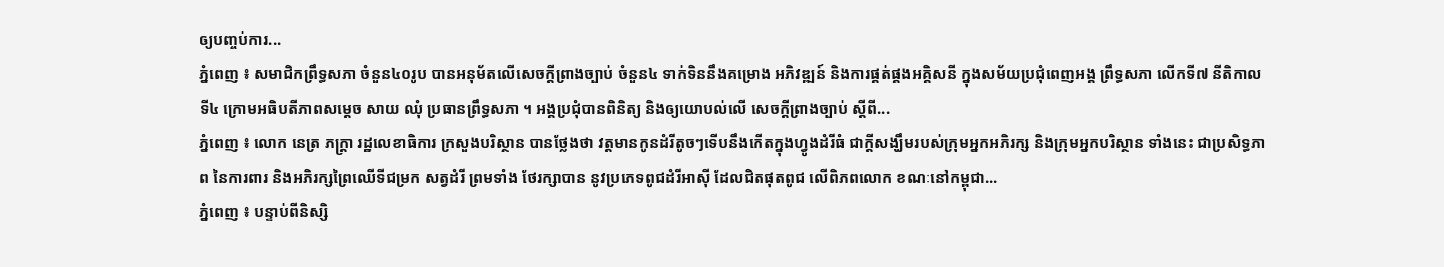ឲ្យបញ្ចប់ការ...
ភ្នំពេញ ៖ សមាជិកព្រឹទ្ធសភា ចំនួន៤០រូប បានអនុម័តលើសេចក្តីព្រាងច្បាប់ ចំនួន៤ ទាក់ទិននឹងគម្រោង អភិវឌ្ឍន៍ និងការផ្គត់ផ្គងអគ្គិសនី ក្នុងសម័យប្រជុំពេញអង្គ ព្រឹទ្ធសភា លើកទី៧ នីតិកាលទី៤ ក្រោមអធិបតីភាពសម្តេច សាយ ឈុំ ប្រធានព្រឹទ្ធសភា ។ អង្គប្រជុំបានពិនិត្យ និងឲ្យយោបល់លើ សេចក្តីព្រាងច្បាប់ ស្តីពី...
ភ្នំពេញ ៖ លោក នេត្រ ភក្ត្រា រដ្ឋលេខាធិការ ក្រសួងបរិស្ថាន បានថ្លែងថា វត្តមានកូនដំរីតូចៗទើបនឹងកើតក្នុងហ្វូងដំរីធំ ជាក្តីសង្ឃឹមរបស់ក្រុមអ្នកអភិរក្ស និងក្រុមអ្នកបរិស្ថាន ទាំងនេះ ជាប្រសិទ្ធភាព នៃការពារ និងអភិរក្សព្រៃឈើទីជម្រក សត្វដំរី ព្រមទាំង ថែរក្សាបាន នូវប្រភេទពូជដំរីអាស៊ី ដែលជិតផុតពូជ លើពិភពលោក ខណៈនៅកម្ពុជា...
ភ្នំពេញ ៖ បន្ទាប់ពីនិស្សិ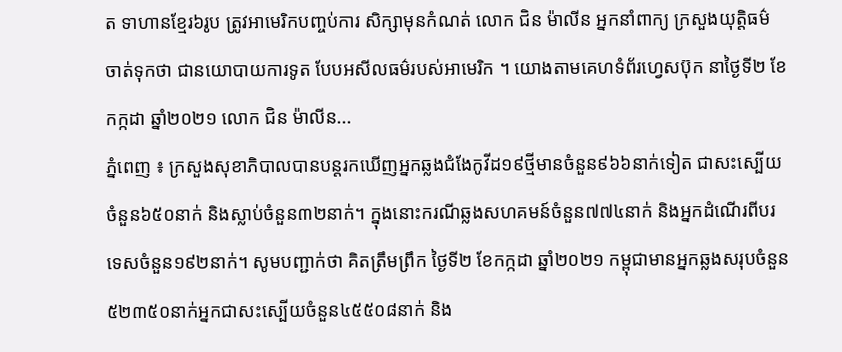ត ទាហានខ្មែរ៦រូប ត្រូវអាមេរិកបញ្ចប់ការ សិក្សាមុនកំណត់ លោក ជិន ម៉ាលីន អ្នកនាំពាក្យ ក្រសួងយុត្តិធម៌ ចាត់ទុកថា ជានយោបាយការទូត បែបអសីលធម៌របស់អាមេរិក ។ យោងតាមគេហទំព័រហ្វេសប៊ុក នាថ្ងៃទី២ ខែកក្កដា ឆ្នាំ២០២១ លោក ជិន ម៉ាលីន...
ភ្នំពេញ ៖ ក្រសួងសុខាភិបាលបានបន្តរកឃើញអ្នកឆ្លងជំងែកូវីដ១៩ថ្មីមានចំនួន៩៦៦នាក់ទៀត ជាសះស្បើយចំនួន៦៥០នាក់ និងស្លាប់ចំនួន៣២នាក់។ ក្នុងនោះករណីឆ្លងសហគមន៍ចំនួន៧៧៤នាក់ និងអ្នកដំណើរពីបរទេសចំនួន១៩២នាក់។ សូមបញ្ជាក់ថា គិតត្រឹមព្រឹក ថ្ងៃទី២ ខែកក្កដា ឆ្នាំ២០២១ កម្ពុជាមានអ្នកឆ្លងសរុបចំនួន៥២៣៥០នាក់អ្នកជាសះស្បើយចំនួន៤៥៥០៨នាក់ និង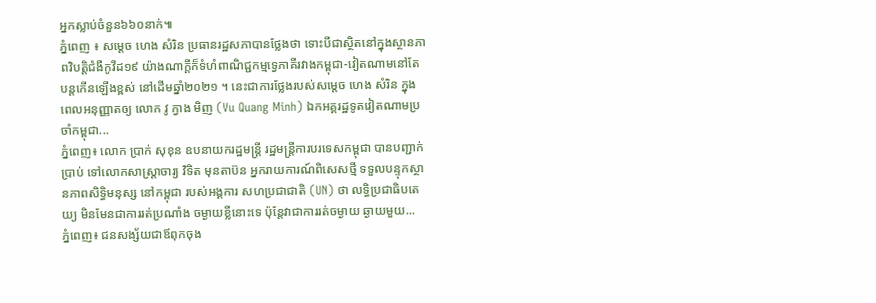អ្នកស្លាប់ចំនួន៦៦០នាក់៕
ភ្នំពេញ ៖ សម្តេច ហេង សំរិន ប្រធានរដ្ឋសភាបានថ្លែងថា ទោះបីជាស្ថិតនៅក្នុងស្ថានភាពវិបត្តិជំងឺកូវីដ១៩ យ៉ាងណាក្តីក៏ទំហំពាណិជ្ជកម្មទ្វេភាគីរវាងកម្ពុជា-វៀតណាមនៅតែបន្តកើនឡើងខ្ពស់ នៅដើមឆ្នាំ២០២១ ។ នេះជាការថ្លែងរបស់សម្តេច ហេង សំរិន ក្នុងពេលអនុញ្ញាតឲ្យ លោក វូ ក្វាង មិញ (Vu Quang Minh) ឯកអគ្គរដ្ឋទូតវៀតណាមប្រចាំកម្ពុជា...
ភ្នំពេញ៖ លោក ប្រាក់ សុខុន ឧបនាយករដ្ឋមន្រ្តី រដ្ឋមន្រ្តីការបរទេសកម្ពុជា បានបញ្ជាក់ប្រាប់ ទៅលោកសាស្រ្តាចារ្យ វិទិត មុនតាប៊ន អ្នករាយការណ៍ពិសេសថ្មី ទទួលបន្ទុកស្ថានភាពសិទ្ធិមនុស្ស នៅកម្ពុជា របស់អង្គការ សហប្រជាជាតិ (UN) ថា លទ្ធិប្រជាធិបតេយ្យ មិនមែនជាការរត់ប្រណាំង ចម្ងាយខ្លីនោះទេ ប៉ុន្តែវាជាការរត់ចម្ងាយ ឆ្ងាយមួយ...
ភ្នំពេញ៖ ជនសង្ស័យជាឪពុកចុង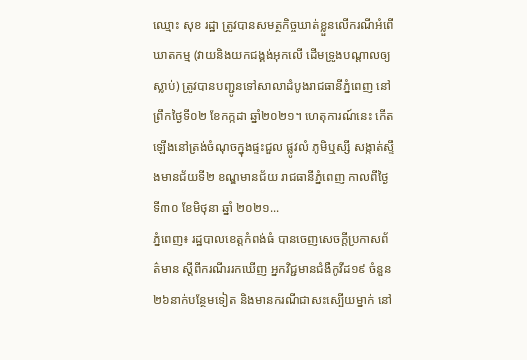ឈ្មោះ សុខ រដ្ឋា ត្រូវបានសមត្ថកិច្ចឃាត់ខ្លួនលើករណីអំពើឃាតកម្ម (វាយនិងយកជង្គង់អុកលើ ដើមទ្រូងបណ្តាលឲ្យស្លាប់) ត្រូវបានបញ្ជូនទៅសាលាដំបូងរាជធានីភ្នំពេញ នៅព្រឹកថ្ងៃទី០២ ខែកក្កដា ឆ្នាំ២០២១។ ហេតុការណ៍នេះ កើតឡើងនៅត្រង់ចំណុចក្នុងផ្ទះជួល ផ្លូវលំ ភូមិឬស្សី សង្កាត់ស្ទឹងមានជ័យទី២ ខណ្ឌមានជ័យ រាជធានីភ្នំពេញ កាលពីថ្ងៃទី៣០ ខែមិថុនា ឆ្នាំ ២០២១...
ភ្នំពេញ៖ រដ្ឋបាលខេត្តកំពង់ធំ បានចេញសេចក្តីប្រកាសព័ត៌មាន ស្តីពីករណីររកឃើញ អ្នកវិជ្ជមានជំងឺកូវីដ១៩ ចំនួន២៦នាក់បន្ថែមទៀត និងមានករណីជាសះស្បើយម្នាក់ នៅ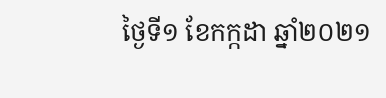ថ្ងៃទី១ ខែកក្កដា ឆ្នាំ២០២១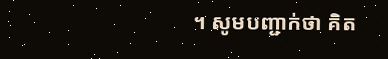។ សូមបញ្ជាក់ថា គិត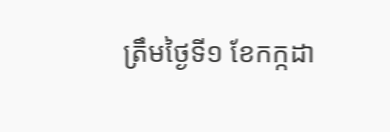ត្រឹមថ្ងៃទី១ ខែកក្កដា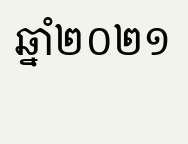ឆ្នាំ២០២១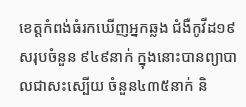ខេត្តកំពង់ធំរកឃើញអ្នកឆ្លង ជំងឺកូវីដ១៩ សរុបចំនួន ៩៤៩នាក់ ក្នុងនោះបានព្យាបាលជាសះស្បើយ ចំនួន៤៣៥នាក់ និ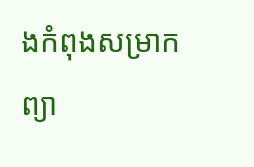ងកំពុងសម្រាកព្យា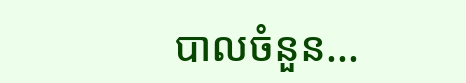បាលចំនួន...